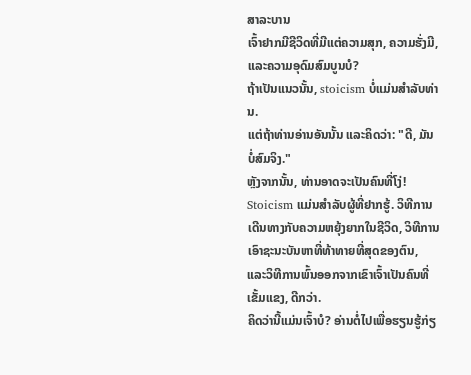ສາລະບານ
ເຈົ້າຢາກມີຊີວິດທີ່ມີແຕ່ຄວາມສຸກ, ຄວາມຮັ່ງມີ, ແລະຄວາມອຸດົມສົມບູນບໍ?
ຖ້າເປັນແນວນັ້ນ, stoicism ບໍ່ແມ່ນສໍາລັບທ່ານ.
ແຕ່ຖ້າທ່ານອ່ານອັນນັ້ນ ແລະຄິດວ່າ: "ດີ, ມັນບໍ່ສົມຈິງ."
ຫຼັງຈາກນັ້ນ, ທ່ານອາດຈະເປັນຄົນທີ່ໂງ່!
Stoicism ແມ່ນສໍາລັບຜູ້ທີ່ຢາກຮູ້. ວິທີການເດີນທາງກັບຄວາມຫຍຸ້ງຍາກໃນຊີວິດ, ວິທີການເອົາຊະນະບັນຫາທີ່ທ້າທາຍທີ່ສຸດຂອງຕົນ, ແລະວິທີການພົ້ນອອກຈາກເຂົາເຈົ້າເປັນຄົນທີ່ເຂັ້ມແຂງ, ດີກວ່າ.
ຄິດວ່ານີ້ແມ່ນເຈົ້າບໍ? ອ່ານຕໍ່ໄປເພື່ອຮຽນຮູ້ກ່ຽ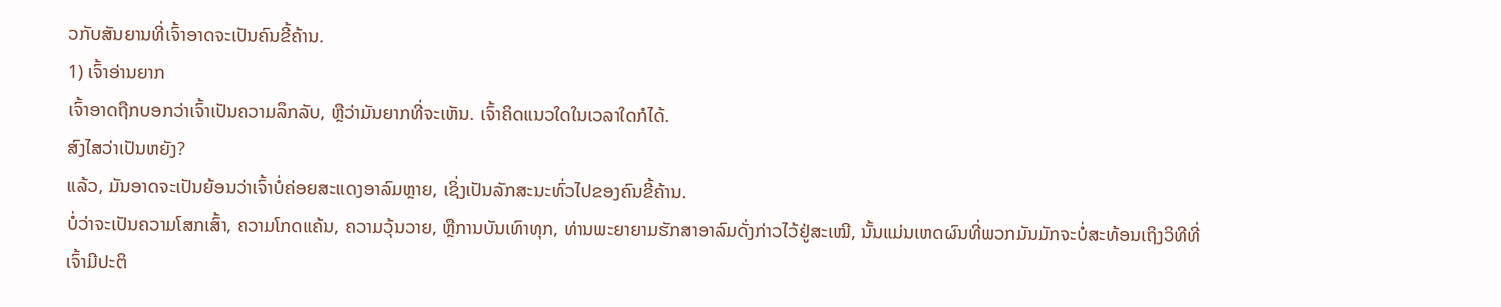ວກັບສັນຍານທີ່ເຈົ້າອາດຈະເປັນຄົນຂີ້ຄ້ານ.
1) ເຈົ້າອ່ານຍາກ
ເຈົ້າອາດຖືກບອກວ່າເຈົ້າເປັນຄວາມລຶກລັບ, ຫຼືວ່າມັນຍາກທີ່ຈະເຫັນ. ເຈົ້າຄິດແນວໃດໃນເວລາໃດກໍໄດ້.
ສົງໄສວ່າເປັນຫຍັງ?
ແລ້ວ, ມັນອາດຈະເປັນຍ້ອນວ່າເຈົ້າບໍ່ຄ່ອຍສະແດງອາລົມຫຼາຍ, ເຊິ່ງເປັນລັກສະນະທົ່ວໄປຂອງຄົນຂີ້ຄ້ານ.
ບໍ່ວ່າຈະເປັນຄວາມໂສກເສົ້າ, ຄວາມໂກດແຄ້ນ, ຄວາມວຸ້ນວາຍ, ຫຼືການບັນເທົາທຸກ, ທ່ານພະຍາຍາມຮັກສາອາລົມດັ່ງກ່າວໄວ້ຢູ່ສະເໝີ, ນັ້ນແມ່ນເຫດຜົນທີ່ພວກມັນມັກຈະບໍ່ສະທ້ອນເຖິງວິທີທີ່ເຈົ້າມີປະຕິ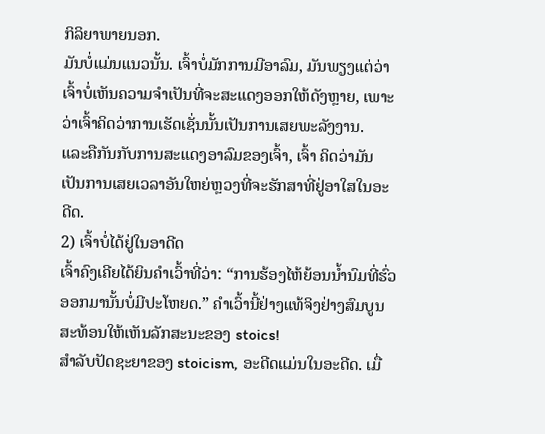ກິລິຍາພາຍນອກ.
ມັນບໍ່ແມ່ນແນວນັ້ນ. ເຈົ້າບໍ່ມັກການມີອາລົມ, ມັນພຽງແຕ່ວ່າເຈົ້າບໍ່ເຫັນຄວາມຈໍາເປັນທີ່ຈະສະແດງອອກໃຫ້ດັງຫຼາຍ, ເພາະວ່າເຈົ້າຄິດວ່າການເຮັດເຊັ່ນນັ້ນເປັນການເສຍພະລັງງານ.
ແລະຄືກັນກັບການສະແດງອາລົມຂອງເຈົ້າ, ເຈົ້າ ຄິດວ່າມັນເປັນການເສຍເວລາອັນໃຫຍ່ຫຼວງທີ່ຈະຮັກສາທີ່ຢູ່ອາໃສໃນອະດີດ.
2) ເຈົ້າບໍ່ໄດ້ຢູ່ໃນອາດີດ
ເຈົ້າຄົງເຄີຍໄດ້ຍິນຄຳເວົ້າທີ່ວ່າ: “ການຮ້ອງໄຫ້ຍ້ອນນໍ້ານົມທີ່ຮົ່ວອອກມານັ້ນບໍ່ມີປະໂຫຍດ.” ຄໍາເວົ້ານີ້ຢ່າງແທ້ຈິງຢ່າງສົມບູນສະທ້ອນໃຫ້ເຫັນລັກສະນະຂອງ stoics!
ສໍາລັບປັດຊະຍາຂອງ stoicism, ອະດີດແມ່ນໃນອະດີດ. ເມື່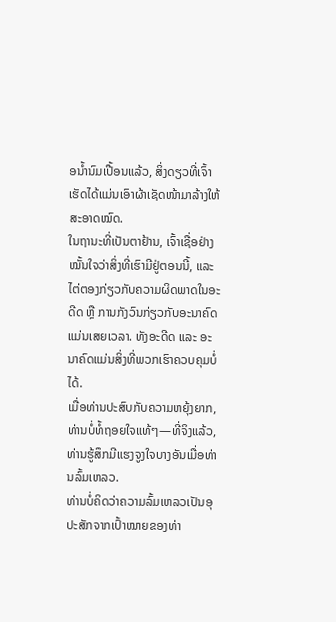ອນໍ້ານົມເປື້ອນແລ້ວ, ສິ່ງດຽວທີ່ເຈົ້າເຮັດໄດ້ແມ່ນເອົາຜ້າເຊັດໜ້າມາລ້າງໃຫ້ສະອາດໝົດ.
ໃນຖານະທີ່ເປັນຕາຢ້ານ, ເຈົ້າເຊື່ອຢ່າງໝັ້ນໃຈວ່າສິ່ງທີ່ເຮົາມີຢູ່ຕອນນີ້, ແລະ ໄຕ່ຕອງກ່ຽວກັບຄວາມຜິດພາດໃນອະດີດ ຫຼື ການກັງວົນກ່ຽວກັບອະນາຄົດແມ່ນເສຍເວລາ. ທັງອະດີດ ແລະ ອະນາຄົດແມ່ນສິ່ງທີ່ພວກເຮົາຄວບຄຸມບໍ່ໄດ້.
ເມື່ອທ່ານປະສົບກັບຄວາມຫຍຸ້ງຍາກ, ທ່ານບໍ່ທໍ້ຖອຍໃຈແທ້ໆ—ທີ່ຈິງແລ້ວ, ທ່ານຮູ້ສຶກມີແຮງຈູງໃຈບາງອັນເມື່ອທ່ານລົ້ມເຫລວ.
ທ່ານບໍ່ຄິດວ່າຄວາມລົ້ມເຫລວເປັນອຸປະສັກຈາກເປົ້າໝາຍຂອງທ່າ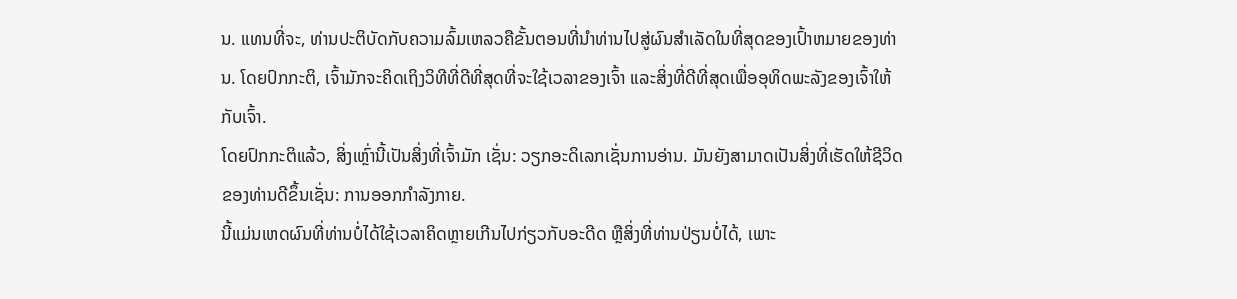ນ. ແທນທີ່ຈະ, ທ່ານປະຕິບັດກັບຄວາມລົ້ມເຫລວຄືຂັ້ນຕອນທີ່ນໍາທ່ານໄປສູ່ຜົນສໍາເລັດໃນທີ່ສຸດຂອງເປົ້າຫມາຍຂອງທ່ານ. ໂດຍປົກກະຕິ, ເຈົ້າມັກຈະຄິດເຖິງວິທີທີ່ດີທີ່ສຸດທີ່ຈະໃຊ້ເວລາຂອງເຈົ້າ ແລະສິ່ງທີ່ດີທີ່ສຸດເພື່ອອຸທິດພະລັງຂອງເຈົ້າໃຫ້ກັບເຈົ້າ.
ໂດຍປົກກະຕິແລ້ວ, ສິ່ງເຫຼົ່ານີ້ເປັນສິ່ງທີ່ເຈົ້າມັກ ເຊັ່ນ: ວຽກອະດິເລກເຊັ່ນການອ່ານ. ມັນຍັງສາມາດເປັນສິ່ງທີ່ເຮັດໃຫ້ຊີວິດຂອງທ່ານດີຂຶ້ນເຊັ່ນ: ການອອກກໍາລັງກາຍ.
ນີ້ແມ່ນເຫດຜົນທີ່ທ່ານບໍ່ໄດ້ໃຊ້ເວລາຄິດຫຼາຍເກີນໄປກ່ຽວກັບອະດີດ ຫຼືສິ່ງທີ່ທ່ານປ່ຽນບໍ່ໄດ້, ເພາະ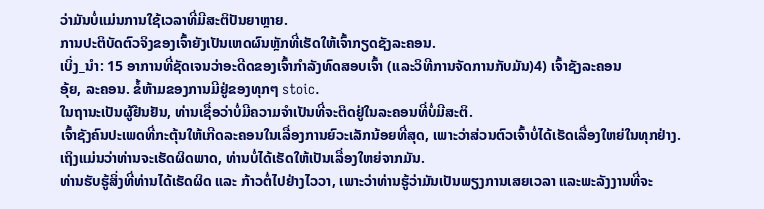ວ່າມັນບໍ່ແມ່ນການໃຊ້ເວລາທີ່ມີສະຕິປັນຍາຫຼາຍ.
ການປະຕິບັດຕົວຈິງຂອງເຈົ້າຍັງເປັນເຫດຜົນຫຼັກທີ່ເຮັດໃຫ້ເຈົ້າກຽດຊັງລະຄອນ.
ເບິ່ງ_ນຳ: 15 ອາການທີ່ຊັດເຈນວ່າອະດີດຂອງເຈົ້າກໍາລັງທົດສອບເຈົ້າ (ແລະວິທີການຈັດການກັບມັນ)4) ເຈົ້າຊັງລະຄອນ
ອຸ້ຍ, ລະຄອນ. ຂໍ້ຫ້າມຂອງການມີຢູ່ຂອງທຸກໆ stoic.
ໃນຖານະເປັນຜູ້ຢືນຢັນ, ທ່ານເຊື່ອວ່າບໍ່ມີຄວາມຈໍາເປັນທີ່ຈະຕິດຢູ່ໃນລະຄອນທີ່ບໍ່ມີສະຕິ.
ເຈົ້າຊັງຄົນປະເພດທີ່ກະຕຸ້ນໃຫ້ເກີດລະຄອນໃນເລື່ອງການຍົວະເລັກນ້ອຍທີ່ສຸດ, ເພາະວ່າສ່ວນຕົວເຈົ້າບໍ່ໄດ້ເຮັດເລື່ອງໃຫຍ່ໃນທຸກຢ່າງ.
ເຖິງແມ່ນວ່າທ່ານຈະເຮັດຜິດພາດ, ທ່ານບໍ່ໄດ້ເຮັດໃຫ້ເປັນເລື່ອງໃຫຍ່ຈາກມັນ.
ທ່ານຮັບຮູ້ສິ່ງທີ່ທ່ານໄດ້ເຮັດຜິດ ແລະ ກ້າວຕໍ່ໄປຢ່າງໄວວາ, ເພາະວ່າທ່ານຮູ້ວ່າມັນເປັນພຽງການເສຍເວລາ ແລະພະລັງງານທີ່ຈະ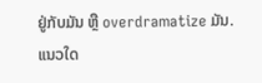ຢູ່ກັບມັນ ຫຼື overdramatize ມັນ.
ແນວໃດ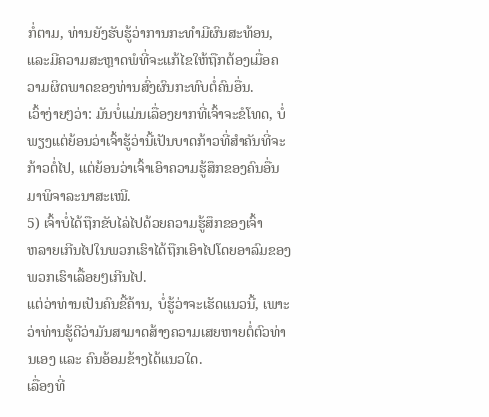ກໍ່ຕາມ, ທ່ານຍັງຮັບຮູ້ວ່າການກະທຳມີຜົນສະທ້ອນ, ແລະມີຄວາມສະຫຼາດພໍທີ່ຈະແກ້ໄຂໃຫ້ຖືກຕ້ອງເມື່ອຄວາມຜິດພາດຂອງທ່ານສົ່ງຜົນກະທົບຕໍ່ຄົນອື່ນ.
ເວົ້າງ່າຍໆວ່າ: ມັນບໍ່ແມ່ນເລື່ອງຍາກທີ່ເຈົ້າຈະຂໍໂທດ, ບໍ່ພຽງແຕ່ຍ້ອນວ່າເຈົ້າຮູ້ວ່ານີ້ເປັນບາດກ້າວທີ່ສຳຄັນທີ່ຈະກ້າວຕໍ່ໄປ, ແຕ່ຍ້ອນວ່າເຈົ້າເອົາຄວາມຮູ້ສຶກຂອງຄົນອື່ນມາພິຈາລະນາສະເໝີ.
5) ເຈົ້າບໍ່ໄດ້ຖືກຂັບໄລ່ໄປດ້ວຍຄວາມຮູ້ສຶກຂອງເຈົ້າ
ຫລາຍເກີນໄປໃນພວກເຮົາໄດ້ຖືກເອົາໄປໂດຍອາລົມຂອງພວກເຮົາເລື້ອຍໆເກີນໄປ.
ແຕ່ວ່າທ່ານເປັນຄົນຂີ້ຄ້ານ, ບໍ່ຮູ້ວ່າຈະເຮັດແນວນີ້, ເພາະວ່າທ່ານຮູ້ດີວ່າມັນສາມາດສ້າງຄວາມເສຍຫາຍຕໍ່ຕົວທ່ານເອງ ແລະ ຄົນອ້ອມຂ້າງໄດ້ແນວໃດ.
ເລື່ອງທີ່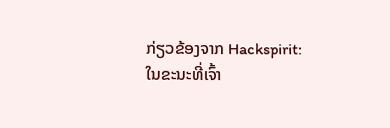ກ່ຽວຂ້ອງຈາກ Hackspirit:
ໃນຂະນະທີ່ເຈົ້າ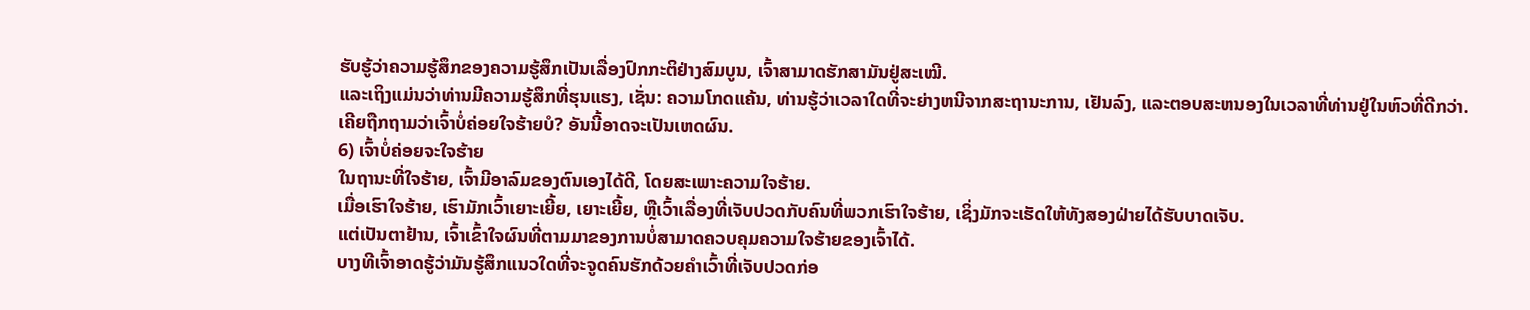ຮັບຮູ້ວ່າຄວາມຮູ້ສຶກຂອງຄວາມຮູ້ສຶກເປັນເລື່ອງປົກກະຕິຢ່າງສົມບູນ, ເຈົ້າສາມາດຮັກສາມັນຢູ່ສະເໝີ.
ແລະເຖິງແມ່ນວ່າທ່ານມີຄວາມຮູ້ສຶກທີ່ຮຸນແຮງ, ເຊັ່ນ: ຄວາມໂກດແຄ້ນ, ທ່ານຮູ້ວ່າເວລາໃດທີ່ຈະຍ່າງຫນີຈາກສະຖານະການ, ເຢັນລົງ, ແລະຕອບສະຫນອງໃນເວລາທີ່ທ່ານຢູ່ໃນຫົວທີ່ດີກວ່າ.
ເຄີຍຖືກຖາມວ່າເຈົ້າບໍ່ຄ່ອຍໃຈຮ້າຍບໍ? ອັນນີ້ອາດຈະເປັນເຫດຜົນ.
6) ເຈົ້າບໍ່ຄ່ອຍຈະໃຈຮ້າຍ
ໃນຖານະທີ່ໃຈຮ້າຍ, ເຈົ້າມີອາລົມຂອງຕົນເອງໄດ້ດີ, ໂດຍສະເພາະຄວາມໃຈຮ້າຍ.
ເມື່ອເຮົາໃຈຮ້າຍ, ເຮົາມັກເວົ້າເຍາະເຍີ້ຍ, ເຍາະເຍີ້ຍ, ຫຼືເວົ້າເລື່ອງທີ່ເຈັບປວດກັບຄົນທີ່ພວກເຮົາໃຈຮ້າຍ, ເຊິ່ງມັກຈະເຮັດໃຫ້ທັງສອງຝ່າຍໄດ້ຮັບບາດເຈັບ.
ແຕ່ເປັນຕາຢ້ານ, ເຈົ້າເຂົ້າໃຈຜົນທີ່ຕາມມາຂອງການບໍ່ສາມາດຄວບຄຸມຄວາມໃຈຮ້າຍຂອງເຈົ້າໄດ້.
ບາງທີເຈົ້າອາດຮູ້ວ່າມັນຮູ້ສຶກແນວໃດທີ່ຈະຈູດຄົນຮັກດ້ວຍຄຳເວົ້າທີ່ເຈັບປວດກ່ອ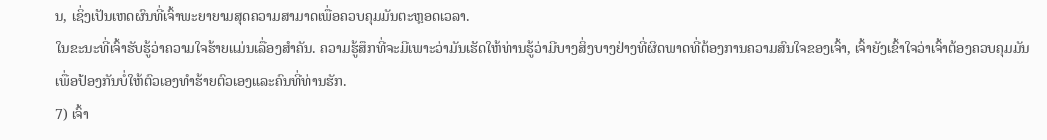ນ, ເຊິ່ງເປັນເຫດຜົນທີ່ເຈົ້າພະຍາຍາມສຸດຄວາມສາມາດເພື່ອຄວບຄຸມມັນຕະຫຼອດເວລາ.
ໃນຂະນະທີ່ເຈົ້າຮັບຮູ້ວ່າຄວາມໃຈຮ້າຍແມ່ນເລື່ອງສຳຄັນ. ຄວາມຮູ້ສຶກທີ່ຈະມີເພາະວ່າມັນເຮັດໃຫ້ທ່ານຮູ້ວ່າມີບາງສິ່ງບາງຢ່າງທີ່ຜິດພາດທີ່ຕ້ອງການຄວາມສົນໃຈຂອງເຈົ້າ, ເຈົ້າຍັງເຂົ້າໃຈວ່າເຈົ້າຕ້ອງຄວບຄຸມມັນເພື່ອປ້ອງກັນບໍ່ໃຫ້ຕົວເອງທໍາຮ້າຍຕົວເອງແລະຄົນທີ່ທ່ານຮັກ.
7) ເຈົ້າ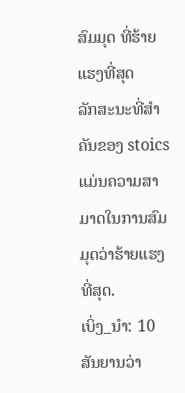ສົມມຸດ ທີ່ຮ້າຍແຮງທີ່ສຸດ
ລັກສະນະທີ່ສໍາຄັນຂອງ stoics ແມ່ນຄວາມສາມາດໃນການສົມມຸດວ່າຮ້າຍແຮງທີ່ສຸດ.
ເບິ່ງ_ນຳ: 10 ສັນຍານວ່າ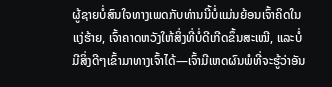ຜູ້ຊາຍບໍ່ສົນໃຈທາງເພດກັບທ່ານນີ້ບໍ່ແມ່ນຍ້ອນເຈົ້າຄິດໃນແງ່ຮ້າຍ, ເຈົ້າຄາດຫວັງໃຫ້ສິ່ງທີ່ບໍ່ດີເກີດຂຶ້ນສະເໝີ, ແລະບໍ່ມີສິ່ງດີໆເຂົ້າມາທາງເຈົ້າໄດ້—ເຈົ້າມີເຫດຜົນພໍທີ່ຈະຮູ້ວ່າອັນ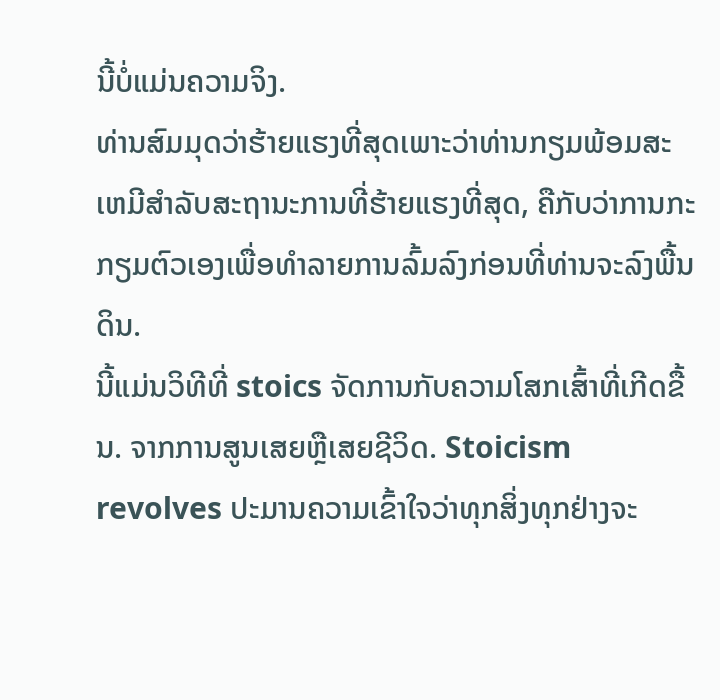ນີ້ບໍ່ແມ່ນຄວາມຈິງ.
ທ່ານສົມມຸດວ່າຮ້າຍແຮງທີ່ສຸດເພາະວ່າທ່ານກຽມພ້ອມສະເຫມີສໍາລັບສະຖານະການທີ່ຮ້າຍແຮງທີ່ສຸດ, ຄືກັບວ່າການກະກຽມຕົວເອງເພື່ອທໍາລາຍການລົ້ມລົງກ່ອນທີ່ທ່ານຈະລົງພື້ນດິນ.
ນີ້ແມ່ນວິທີທີ່ stoics ຈັດການກັບຄວາມໂສກເສົ້າທີ່ເກີດຂື້ນ. ຈາກການສູນເສຍຫຼືເສຍຊີວິດ. Stoicism revolves ປະມານຄວາມເຂົ້າໃຈວ່າທຸກສິ່ງທຸກຢ່າງຈະ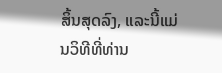ສິ້ນສຸດລົງ, ແລະນີ້ແມ່ນວິທີທີ່ທ່ານ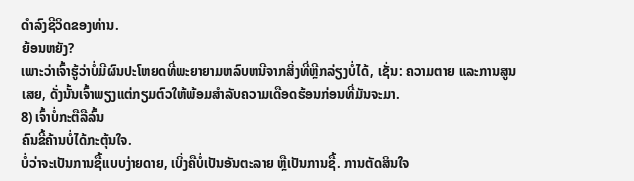ດໍາລົງຊີວິດຂອງທ່ານ.
ຍ້ອນຫຍັງ?
ເພາະວ່າເຈົ້າຮູ້ວ່າບໍ່ມີຜົນປະໂຫຍດທີ່ພະຍາຍາມຫລົບຫນີຈາກສິ່ງທີ່ຫຼີກລ່ຽງບໍ່ໄດ້, ເຊັ່ນ: ຄວາມຕາຍ ແລະການສູນເສຍ, ດັ່ງນັ້ນເຈົ້າພຽງແຕ່ກຽມຕົວໃຫ້ພ້ອມສໍາລັບຄວາມເດືອດຮ້ອນກ່ອນທີ່ມັນຈະມາ.
8) ເຈົ້າບໍ່ກະຕືລືລົ້ນ
ຄົນຂີ້ຄ້ານບໍ່ໄດ້ກະຕຸ້ນໃຈ.
ບໍ່ວ່າຈະເປັນການຊື້ແບບງ່າຍດາຍ, ເບິ່ງຄືບໍ່ເປັນອັນຕະລາຍ ຫຼືເປັນການຊື້. ການຕັດສິນໃຈ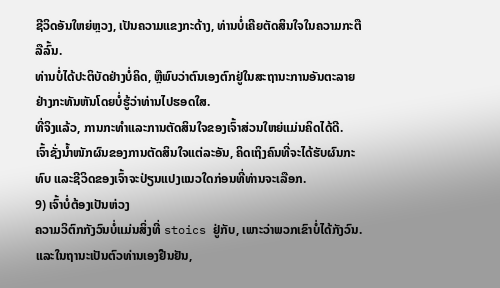ຊີວິດອັນໃຫຍ່ຫຼວງ, ເປັນຄວາມແຂງກະດ້າງ, ທ່ານບໍ່ເຄີຍຕັດສິນໃຈໃນຄວາມກະຕືລືລົ້ນ.
ທ່ານບໍ່ໄດ້ປະຕິບັດຢ່າງບໍ່ຄິດ, ຫຼືພົບວ່າຕົນເອງຕົກຢູ່ໃນສະຖານະການອັນຕະລາຍຢ່າງກະທັນຫັນໂດຍບໍ່ຮູ້ວ່າທ່ານໄປຮອດໃສ.
ທີ່ຈິງແລ້ວ, ການກະທຳແລະການຕັດສິນໃຈຂອງເຈົ້າສ່ວນໃຫຍ່ແມ່ນຄິດໄດ້ດີ.
ເຈົ້າຊັ່ງນໍ້າໜັກຜົນຂອງການຕັດສິນໃຈແຕ່ລະອັນ, ຄິດເຖິງຄົນທີ່ຈະໄດ້ຮັບຜົນກະທົບ ແລະຊີວິດຂອງເຈົ້າຈະປ່ຽນແປງແນວໃດກ່ອນທີ່ທ່ານຈະເລືອກ.
9) ເຈົ້າບໍ່ຕ້ອງເປັນຫ່ວງ
ຄວາມວິຕົກກັງວົນບໍ່ແມ່ນສິ່ງທີ່ stoics ຢູ່ກັບ, ເພາະວ່າພວກເຂົາບໍ່ໄດ້ກັງວົນ.
ແລະໃນຖານະເປັນຕົວທ່ານເອງຢືນຢັນ,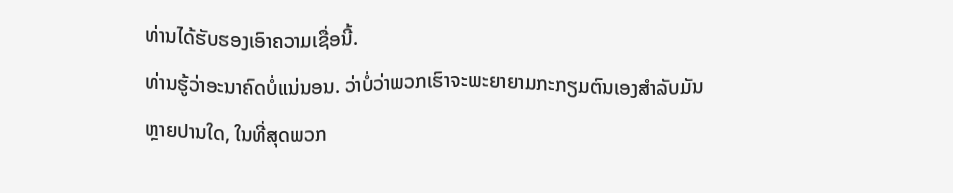ທ່ານໄດ້ຮັບຮອງເອົາຄວາມເຊື່ອນີ້.
ທ່ານຮູ້ວ່າອະນາຄົດບໍ່ແນ່ນອນ. ວ່າບໍ່ວ່າພວກເຮົາຈະພະຍາຍາມກະກຽມຕົນເອງສໍາລັບມັນຫຼາຍປານໃດ, ໃນທີ່ສຸດພວກ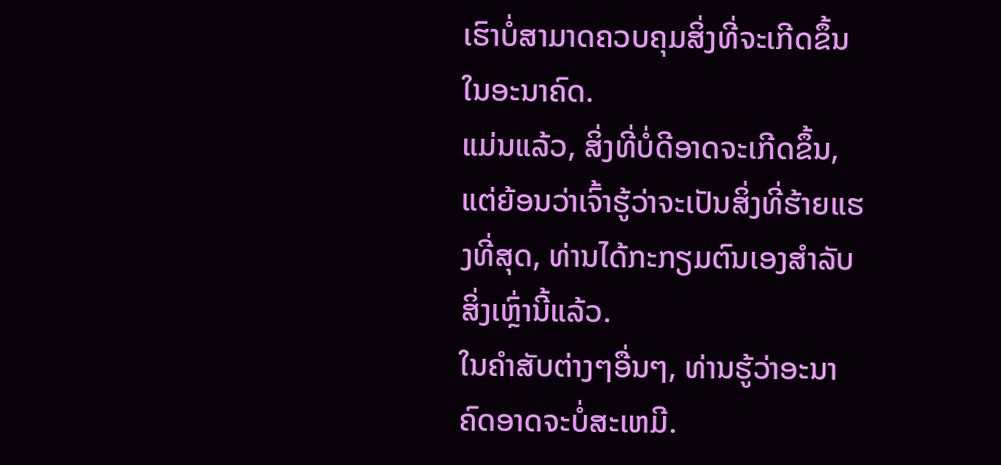ເຮົາບໍ່ສາມາດຄວບຄຸມສິ່ງທີ່ຈະເກີດຂຶ້ນໃນອະນາຄົດ.
ແມ່ນແລ້ວ, ສິ່ງທີ່ບໍ່ດີອາດຈະເກີດຂຶ້ນ, ແຕ່ຍ້ອນວ່າເຈົ້າຮູ້ວ່າຈະເປັນສິ່ງທີ່ຮ້າຍແຮງທີ່ສຸດ, ທ່ານໄດ້ກະກຽມຕົນເອງສໍາລັບສິ່ງເຫຼົ່ານີ້ແລ້ວ.
ໃນຄໍາສັບຕ່າງໆອື່ນໆ, ທ່ານຮູ້ວ່າອະນາຄົດອາດຈະບໍ່ສະເຫມີ.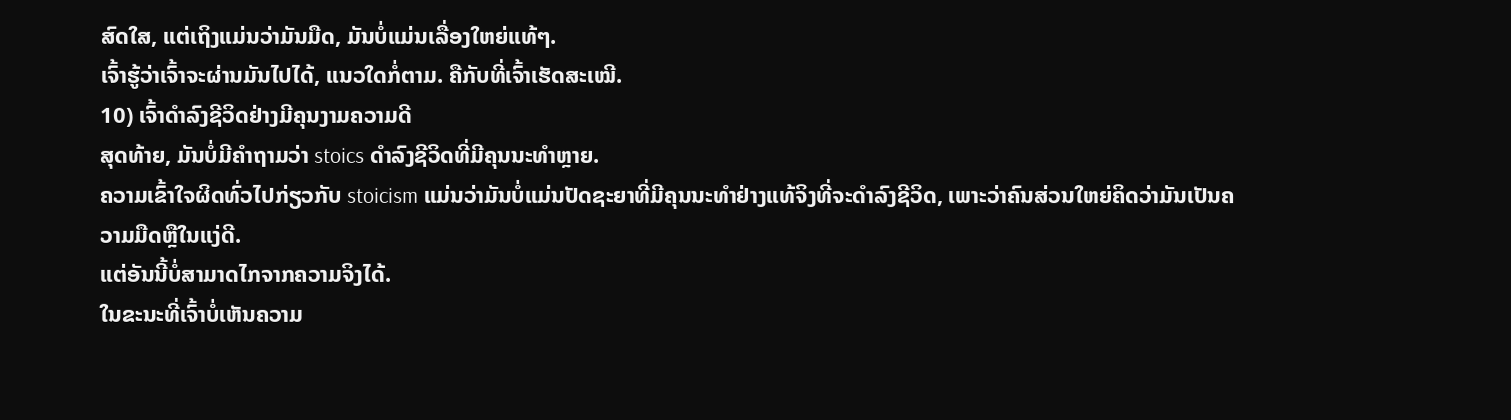ສົດໃສ, ແຕ່ເຖິງແມ່ນວ່າມັນມືດ, ມັນບໍ່ແມ່ນເລື່ອງໃຫຍ່ແທ້ໆ.
ເຈົ້າຮູ້ວ່າເຈົ້າຈະຜ່ານມັນໄປໄດ້, ແນວໃດກໍ່ຕາມ. ຄືກັບທີ່ເຈົ້າເຮັດສະເໝີ.
10) ເຈົ້າດຳລົງຊີວິດຢ່າງມີຄຸນງາມຄວາມດີ
ສຸດທ້າຍ, ມັນບໍ່ມີຄຳຖາມວ່າ stoics ດຳລົງຊີວິດທີ່ມີຄຸນນະທຳຫຼາຍ.
ຄວາມເຂົ້າໃຈຜິດທົ່ວໄປກ່ຽວກັບ stoicism ແມ່ນວ່າມັນບໍ່ແມ່ນປັດຊະຍາທີ່ມີຄຸນນະທໍາຢ່າງແທ້ຈິງທີ່ຈະດໍາລົງຊີວິດ, ເພາະວ່າຄົນສ່ວນໃຫຍ່ຄິດວ່າມັນເປັນຄວາມມືດຫຼືໃນແງ່ດີ.
ແຕ່ອັນນີ້ບໍ່ສາມາດໄກຈາກຄວາມຈິງໄດ້.
ໃນຂະນະທີ່ເຈົ້າບໍ່ເຫັນຄວາມ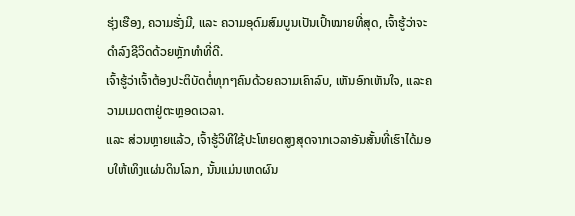ຮຸ່ງເຮືອງ, ຄວາມຮັ່ງມີ, ແລະ ຄວາມອຸດົມສົມບູນເປັນເປົ້າໝາຍທີ່ສຸດ, ເຈົ້າຮູ້ວ່າຈະດຳລົງຊີວິດດ້ວຍຫຼັກທຳທີ່ດີ.
ເຈົ້າຮູ້ວ່າເຈົ້າຕ້ອງປະຕິບັດຕໍ່ທຸກໆຄົນດ້ວຍຄວາມເຄົາລົບ, ເຫັນອົກເຫັນໃຈ, ແລະຄວາມເມດຕາຢູ່ຕະຫຼອດເວລາ.
ແລະ ສ່ວນຫຼາຍແລ້ວ, ເຈົ້າຮູ້ວິທີໃຊ້ປະໂຫຍດສູງສຸດຈາກເວລາອັນສັ້ນທີ່ເຮົາໄດ້ມອບໃຫ້ເທິງແຜ່ນດິນໂລກ, ນັ້ນແມ່ນເຫດຜົນ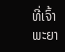ທີ່ເຈົ້າພະຍາ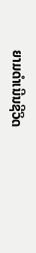ຍາມດຳເນີນຊີວິດ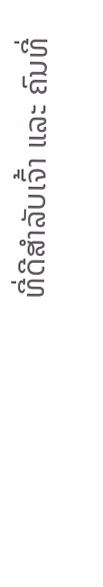ທີ່ດີສຳລັບເຈົ້າ ແລະ ຄົນທີ່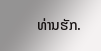ທ່ານຮັກ.